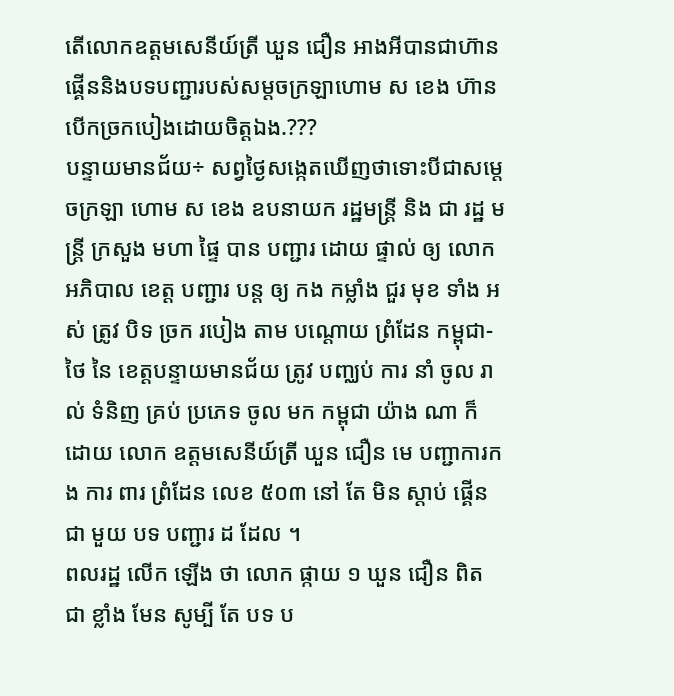តើលោកឧត្តមសេនីយ៍ត្រី ឃួន ជឿន អាងអីបានជាហ៊ានផ្គើននិងបទបញ្ជារបស់សម្តចក្រឡាហោម ស ខេង ហ៊ានបើកច្រកបៀងដោយចិត្តឯង.???
បន្ទាយមានជ័យ÷ សព្វថ្ងៃសង្កេតឃើញថាទោះបីជាសម្តេចក្រឡា ហោម ស ខេង ឧបនាយក រដ្ឋមន្ត្រី និង ជា រដ្ឋ មន្ត្រី ក្រសួង មហា ផ្ទៃ បាន បញ្ជារ ដោយ ផ្ទាល់ ឲ្យ លោក អភិបាល ខេត្ត បញ្ជារ បន្ត ឲ្យ កង កម្លាំង ជួរ មុខ ទាំង អស់ ត្រូវ បិទ ច្រក របៀង តាម បណ្តោយ ព្រំដែន កម្ពុជា-ថៃ នៃ ខេត្តបន្ទាយមានជ័យ ត្រូវ បញ្ឈប់ ការ នាំ ចូល រាល់ ទំនិញ គ្រប់ ប្រភេទ ចូល មក កម្ពុជា យ៉ាង ណា ក៏ ដោយ លោក ឧត្តមសេនីយ៍ត្រី ឃួន ជឿន មេ បញ្ជាការកង ការ ពារ ព្រំដែន លេខ ៥០៣ នៅ តែ មិន ស្តាប់ ផ្គើន ជា មួយ បទ បញ្ជារ ដ ដែល ។
ពលរដ្ឋ លើក ឡើង ថា លោក ផ្កាយ ១ ឃួន ជឿន ពិត ជា ខ្លាំង មែន សូម្បី តែ បទ ប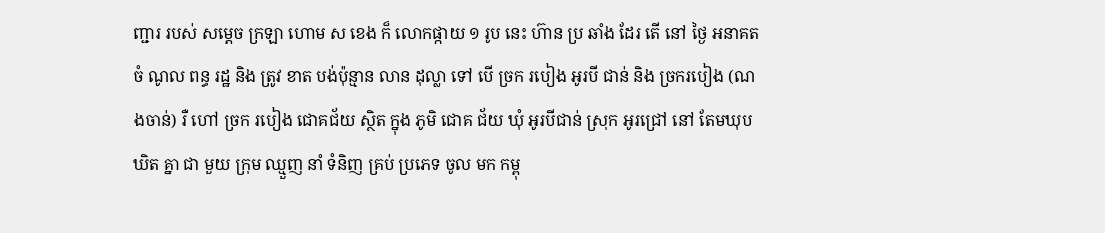ញ្ជារ របស់ សម្តេច ក្រឡា ហោម ស ខេង ក៏ លោកផ្កាយ ១ រូប នេះ ហ៊ាន ប្រ ឆាំង ដែរ តើ នៅ ថ្ងៃ អនាគត ចំ ណូល ពន្ធ រដ្ឋ និង ត្រូវ ខាត បង់ប៉ុន្មាន លាន ដុល្លា ទៅ បើ ច្រក របៀង អូរបី ជាន់ និង ច្រករបៀង (ណងចាន់) រឺ ហៅ ច្រក របៀង ជោគជ័យ ស្ថិត ក្នុង ភូមិ ជោគ ជ័យ ឃុំ អូរបីជាន់ ស្រុក អូរជ្រៅ នៅ តែមឃុប ឃិត គ្នា ជា មួយ ក្រុម ឈ្មួញ នាំ ទំនិញ គ្រប់ ប្រភេទ ចូល មក កម្ពុ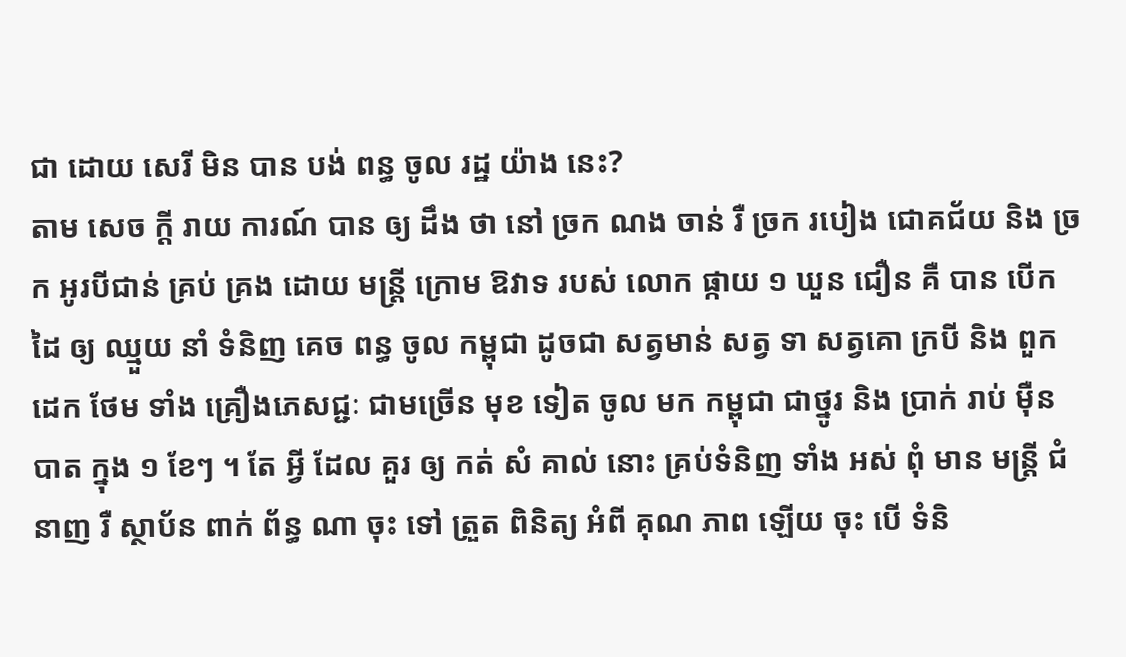ជា ដោយ សេរី មិន បាន បង់ ពន្ធ ចូល រដ្ឋ យ៉ាង នេះ?
តាម សេច ក្តី រាយ ការណ៍ បាន ឲ្យ ដឹង ថា នៅ ច្រក ណង ចាន់ រឺ ច្រក របៀង ជោគជ័យ និង ច្រក អូរបីជាន់ គ្រប់ គ្រង ដោយ មន្រ្តី ក្រោម ឱវាទ របស់ លោក ផ្កាយ ១ ឃួន ជឿន គឺ បាន បើក ដៃ ឲ្យ ឈ្មួយ នាំ ទំនិញ គេច ពន្ធ ចូល កម្ពុជា ដូចជា សត្វមាន់ សត្វ ទា សត្វគោ ក្របី និង ពួកដេក ថែម ទាំង គ្រឿងភេសជ្ជៈ ជាមច្រើន មុខ ទៀត ចូល មក កម្ពុជា ជាថ្នូរ និង ប្រាក់ រាប់ មុឺន បាត ក្នុង ១ ខែៗ ។ តែ អ្វី ដែល គួរ ឲ្យ កត់ សំ គាល់ នោះ គ្រប់ទំនិញ ទាំង អស់ ពុំ មាន មន្រ្តី ជំនាញ រឺ ស្ថាប័ន ពាក់ ព័ន្ធ ណា ចុះ ទៅ ត្រួត ពិនិត្យ អំពី គុណ ភាព ឡើយ ចុះ បើ ទំនិ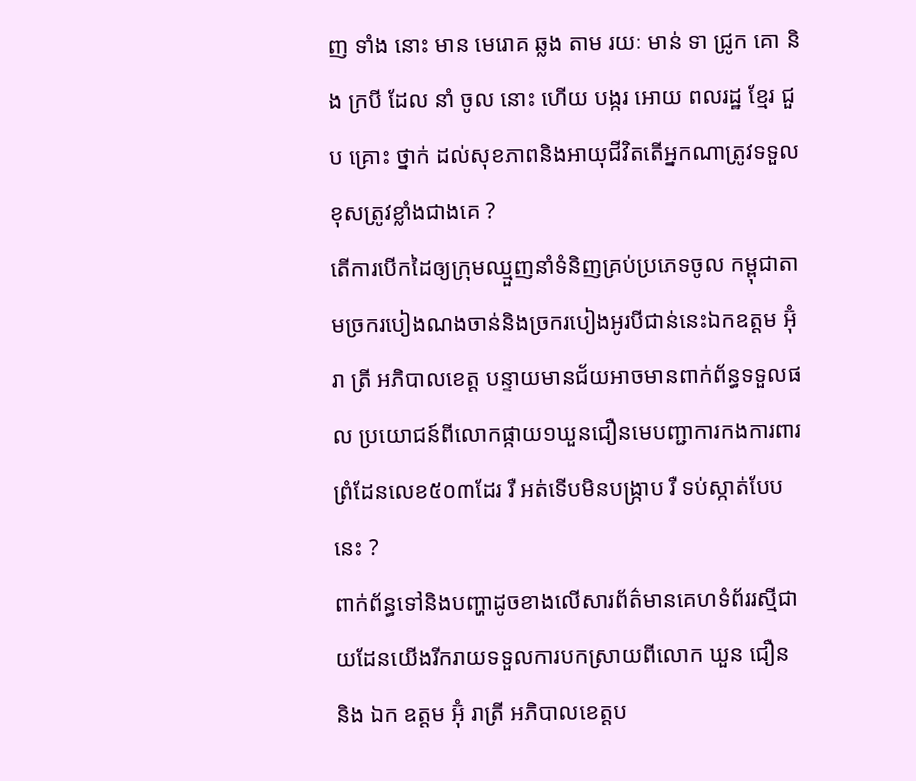ញ ទាំង នោះ មាន មេរោគ ឆ្លង តាម រយៈ មាន់ ទា ជ្រូក គោ និង ក្របី ដែល នាំ ចូល នោះ ហើយ បង្ករ អោយ ពលរដ្ឋ ខ្មែរ ជួប គ្រោះ ថ្នាក់ ដល់សុខភាពនិងអាយុជីវិតតើអ្នកណាត្រូវទទួល ខុសត្រូវខ្លាំងជាងគេ ?
តើការបើកដៃឲ្យក្រុមឈ្មួញនាំទំនិញគ្រប់ប្រភេទចូល កម្ពុជាតាមច្រករបៀងណងចាន់និងច្រករបៀងអូរបីជាន់នេះឯកឧត្តម អ៊ុំរា ត្រី អភិបាលខេត្ត បន្ទាយមានជ័យអាចមានពាក់ព័ន្ធទទួលផល ប្រយោជន៍ពីលោកផ្កាយ១ឃួនជឿនមេបញ្ជាការកងការពារព្រំដែនលេខ៥០៣ដែរ រឺ អត់ទើបមិនបង្រ្កាប រឺ ទប់ស្កាត់បែបនេះ ?
ពាក់ព័ន្ធទៅនិងបញ្ហាដូចខាងលើសារព័ត៌មានគេហទំព័ររស្មីជាយដែនយើងរីករាយទទួលការបកស្រាយពីលោក ឃួន ជឿន និង ឯក ឧត្តម អ៊ុំ រាត្រី អភិបាលខេត្តប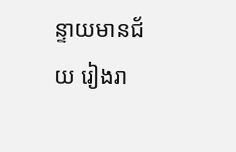ន្ទាយមានជ័យ រៀងរា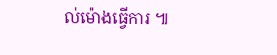ល់ម៉ោងធ្វើការ ៕